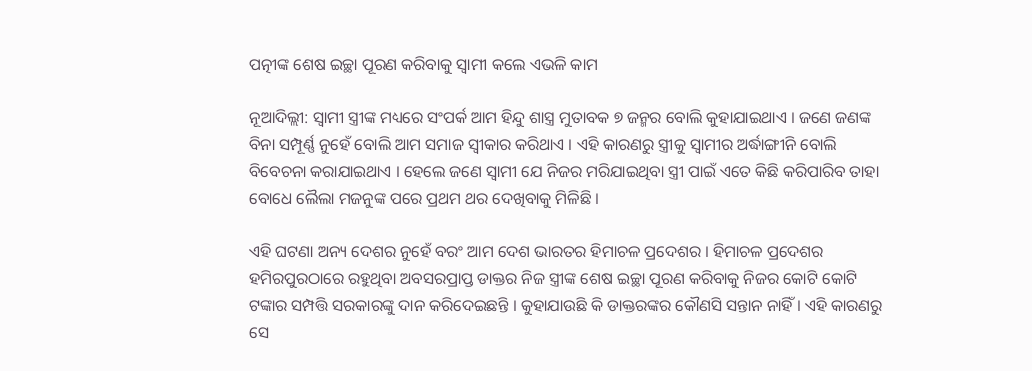ପତ୍ନୀଙ୍କ ଶେଷ ଇଚ୍ଛା ପୂରଣ କରିବାକୁ ସ୍ୱାମୀ କଲେ ଏଭଳି କାମ

ନୂଆଦିଲ୍ଲୀ: ସ୍ୱାମୀ ସ୍ତ୍ରୀଙ୍କ ମଧ୍ୟରେ ସଂପର୍କ ଆମ ହିନ୍ଦୁ ଶାସ୍ତ୍ର ମୁତାବକ ୭ ଜନ୍ମର ବୋଲି କୁହାଯାଇଥାଏ । ଜଣେ ଜଣଙ୍କ ବିନା ସମ୍ପୂର୍ଣ୍ଣ ନୁହେଁ ବୋଲି ଆମ ସମାଜ ସ୍ୱୀକାର କରିଥାଏ । ଏହି କାରଣରୁ ସ୍ତ୍ରୀକୁ ସ୍ୱାମୀର ଅର୍ଦ୍ଧାଙ୍ଗୀନି ବୋଲି ବିବେଚନା କରାଯାଇଥାଏ । ହେଲେ ଜଣେ ସ୍ୱାମୀ ଯେ ନିଜର ମରିଯାଇଥିବା ସ୍ତ୍ରୀ ପାଇଁ ଏତେ କିଛି କରିପାରିବ ତାହା ବୋଧେ ଲୈଲା ମଜନୁଙ୍କ ପରେ ପ୍ରଥମ ଥର ଦେଖିବାକୁ ମିଳିଛି ।

ଏହି ଘଟଣା ଅନ୍ୟ ଦେଶର ନୁହେଁ ବରଂ ଆମ ଦେଶ ଭାରତର ହିମାଚଳ ପ୍ରଦେଶର । ହିମାଚଳ ପ୍ରଦେଶର ହମିରପୁରଠାରେ ରହୁଥିବା ଅବସରପ୍ରାପ୍ତ ଡାକ୍ତର ନିଜ ସ୍ତ୍ରୀଙ୍କ ଶେଷ ଇଚ୍ଛା ପୂରଣ କରିବାକୁ ନିଜର କୋଟି କୋଟି ଟଙ୍କାର ସମ୍ପତ୍ତି ସରକାରଙ୍କୁ ଦାନ କରିଦେଇଛନ୍ତି । କୁହାଯାଉଛି କି ଡାକ୍ତରଙ୍କର କୌଣସି ସନ୍ତାନ ନାହିଁ । ଏହି କାରଣରୁ ସେ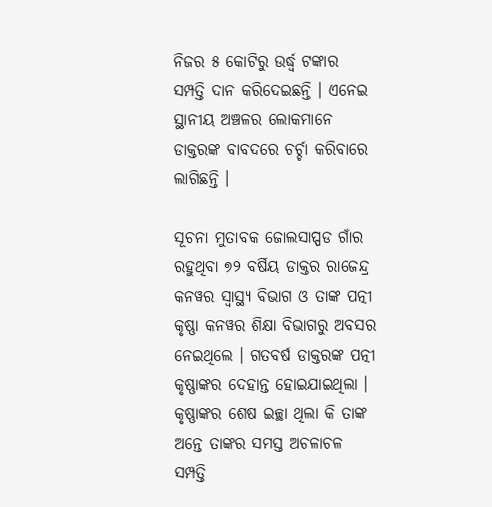ନିଜର ୫ କୋଟିରୁ ଉର୍ଦ୍ଧ୍ବ ଟଙ୍କାର ସମ୍ପତ୍ତି ଦାନ କରିଦେଇଛନ୍ତି । ଏନେଇ ସ୍ଥାନୀୟ ଅଞ୍ଚଳର ଲୋକମାନେ ଡାକ୍ତରଙ୍କ ବାବଦରେ ଚର୍ଚ୍ଚା କରିବାରେ ଲାଗିଛନ୍ତି ।

ସୂଚନା ମୁତାବକ ଜୋଲସାପ୍ପଡ ଗାଁର ରହୁଥିବା ୭୨ ବର୍ଷିୟ ଡାକ୍ତର ରାଜେନ୍ଦ୍ର କନୱର ସ୍ୱାସ୍ଥ୍ୟ ବିଭାଗ ଓ ତାଙ୍କ ପତ୍ନୀ କୃଷ୍ଣା କନୱର ଶିକ୍ଷା ବିଭାଗରୁ ଅବସର ନେଇଥିଲେ । ଗତବର୍ଷ ଡାକ୍ତରଙ୍କ ପତ୍ନୀ କୃଷ୍ଣାଙ୍କର ଦେହାନ୍ତ ହୋଇଯାଇଥିଲା । କୃଷ୍ଣାଙ୍କର ଶେଷ ଇଚ୍ଛା ଥିଲା କି ତାଙ୍କ ଅନ୍ତେ ତାଙ୍କର ସମସ୍ତ ଅଚଳାଚଳ ସମ୍ପତ୍ତି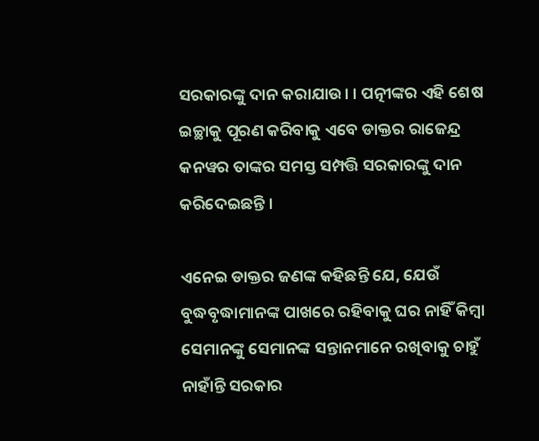ସରକାରଙ୍କୁ ଦାନ କରାଯାଉ। । ପତ୍ନୀଙ୍କର ଏହି ଶେଷ ଇଚ୍ଛାକୁ ପୂରଣ କରିବାକୁ ଏବେ ଡାକ୍ତର ରାଜେନ୍ଦ୍ର କନୱର ତାଙ୍କର ସମସ୍ତ ସମ୍ପତ୍ତି ସରକାରଙ୍କୁ ଦାନ କରିଦେଇଛନ୍ତି ।

ଏନେଇ ଡାକ୍ତର ଜଣଙ୍କ କହିଛନ୍ତି ଯେ, ଯେଉଁ ବୁଦ୍ଧବୃଦ୍ଧାମାନଙ୍କ ପାଖରେ ରହିବାକୁ ଘର ନାହିଁ କିମ୍ବା ସେମାନଙ୍କୁ ସେମାନଙ୍କ ସନ୍ତାନମାନେ ରଖିବାକୁ ଚାହୁଁ ନାହାଁନ୍ତି ସରକାର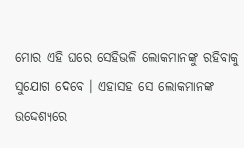ମୋର ଏହି ଘରେ ସେହିଭଳି ଲୋକମାନଙ୍କୁ ରହିବାକୁ ସୁଯୋଗ ଦେବେ । ଏହାସହ ସେ ଲୋକମାନଙ୍କ ଉଦ୍ଦେଶ୍ୟରେ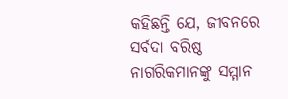କହିଛନ୍ତି ଯେ, ଜୀବନରେ ସର୍ବଦା ବରିଷ୍ଠ ନାଗରିକମାନଙ୍କୁ ସମ୍ମାନ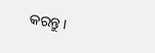କରନ୍ତୁ ।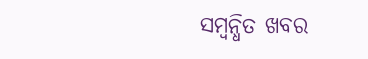ସମ୍ବନ୍ଧିତ ଖବର